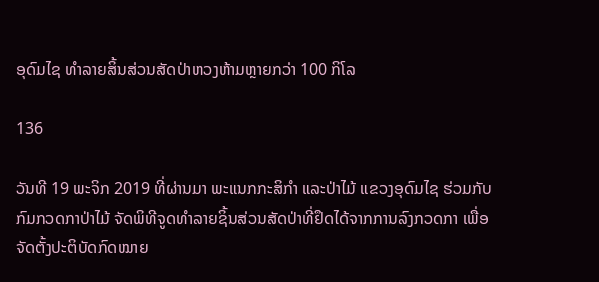ອຸດົມໄຊ ທຳລາຍສິ້ນສ່ວນສັດປ່າຫວງຫ້າມຫຼາຍກວ່າ 100 ກິໂລ

136

ວັນທີ 19 ພະຈິກ 2019 ທີ່ຜ່ານມາ ພະແນກກະສິກໍາ ແລະປ່າໄມ້ ແຂວງອຸດົມໄຊ ຮ່ວມກັບກົມກວດກາປ່າໄມ້ ຈັດພິທີຈູດທຳລາຍຊິ້ນສ່ວນສັດປ່າທີ່ຢຶດໄດ້ຈາກການລົງກວດກາ ເພື່ອຈັດຕັ້ງປະຕິບັດກົດໝາຍ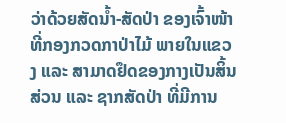ວ່າດ້ວຍສັດນໍ້າ-ສັດປ່າ ຂອງເຈົ້າໜ້າທີ່ກອງກວດກາປ່າໄມ້ ພາຍໃນແຂວງ ແລະ ສາມາດຢຶດຂອງກາງເປັນສິ້ນສ່ວນ ແລະ ຊາກສັດປ່າ ທີ່ມີການ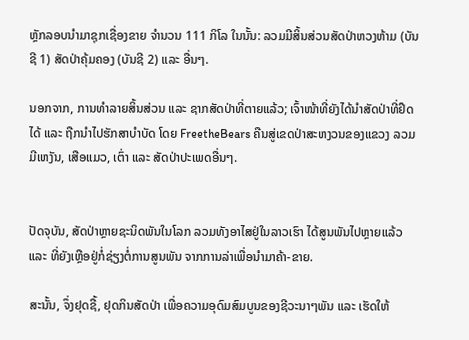ຫຼັກລອບນໍາມາຊຸກເຊື່ອງຂາຍ ຈໍານວນ 111 ກິໂລ ໃນນັ້ນ: ລວມມີສິ້ນສ່ວນສັດປ່າຫວງຫ້າມ (ບັນຊີ 1) ສັດປ່າຄຸ້ມຄອງ (ບັນຊີ 2) ແລະ ອື່ນໆ.

ນອກຈາກ, ການທໍາລາຍສິ້ນສ່ວນ ແລະ ຊາກສັດປ່າທີ່ຕາຍແລ້ວ; ເຈົ້າໜ້າທີ່ຍັງໄດ້ນໍາສັດປ່າທີ່ຢຶດໄດ້ ແລະ ຖືກນໍາໄປຮັກສາບໍາບັດ ໂດຍ FreetheBears ຄືນສູ່ເຂດປ່າສະຫງວນຂອງແຂວງ ລວມມີເຫງັນ, ເສືອແມວ, ເຕົ່າ ແລະ ສັດປ່າປະເພດອື່ນໆ.


ປັດຈຸບັນ, ສັດປ່າຫຼາຍຊະນິດພັນໃນໂລກ ລວມທັງອາໄສຢູ່ໃນລາວເຮົາ ໄດ້ສູນພັນໄປຫຼາຍແລ້ວ ແລະ ທີ່ຍັງເຫຼືອຢູ່ກໍ່ຊ່ຽງຕໍ່ການສູນພັນ ຈາກການລ່າເພື່ອນໍາມາຄ້າ-ຂາຍ.

ສະນັ້ນ, ຈຶ່ງຢຸດຊື້, ຢຸດກິນສັດປ່າ ເພື່ອຄວາມອຸດົມສົມບູນຂອງຊີວະນາໆພັນ ແລະ ເຮັດໃຫ້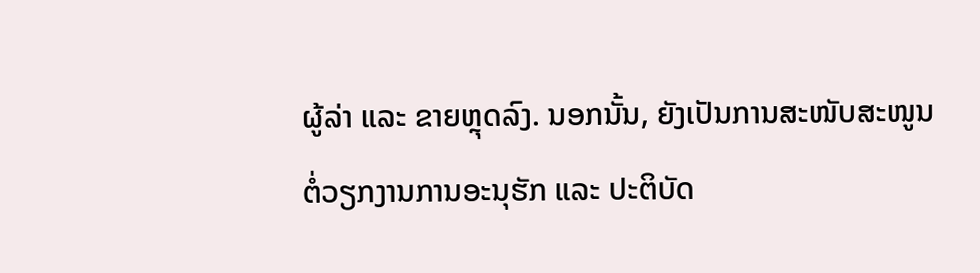ຜູ້ລ່າ ແລະ ຂາຍຫຼຸດລົງ. ນອກນັ້ນ, ຍັງເປັນການສະໜັບສະໜູນຕໍ່ວຽກງານການອະນຸຮັກ ແລະ ປະຕິບັດ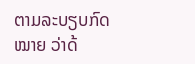ຕາມລະບຽບກົດໝາຍ ວ່າດ້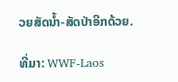ວຍສັດນໍ້າ-ສັດປ່າອີກດ້ວຍ.

ທີ່ມາ: WWF-Laos